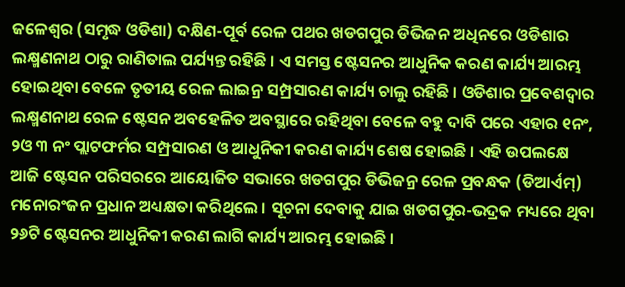ଜଳେଶ୍ୱର (ସମୃଦ୍ଧ ଓଡିଶା) ଦକ୍ଷିଣ-ପୂର୍ବ ରେଳ ପଥର ଖଡଗପୁର ଡିଭିଜନ ଅଧିନରେ ଓଡିଶାର ଲକ୍ଷ୍ମଣନାଥ ଠାରୁ ରାଣିତାଲ ପର୍ଯ୍ୟନ୍ତ ରହିଛି । ଏ ସମସ୍ତ ଷ୍ଟେସନର ଆଧୁନିକ କରଣ କାର୍ଯ୍ୟ ଆରମ୍ଭ ହୋଇଥିବା ବେଳେ ତୃତୀୟ ରେଳ ଲାଇନ୍ର ସମ୍ପ୍ରସାରଣ କାର୍ଯ୍ୟ ଚାଲୁ ରହିଛି । ଓଡିଶାର ପ୍ରବେଶଦ୍ୱାର ଲକ୍ଷ୍ମଣନାଥ ରେଳ ଷ୍ଟେସନ ଅବହେଳିତ ଅବସ୍ଥାରେ ରହିଥିବା ବେଳେ ବହୁ ଦାବି ପରେ ଏହାର ୧ନଂ, ୨ଓ ୩ ନଂ ପ୍ଲାଟଫର୍ମର ସମ୍ପ୍ରସାରଣ ଓ ଆଧୁନିକୀ କରଣ କାର୍ଯ୍ୟ ଶେଷ ହୋଇଛି । ଏହି ଉପଲକ୍ଷେ ଆଜି ଷ୍ଟେସନ ପରିସରରେ ଆୟୋଜିତ ସଭାରେ ଖଡଗପୁର ଡିଭିଜନ୍ର ରେଳ ପ୍ରବନ୍ଧକ (ଡିଆର୍ଏମ୍) ମନୋରଂଜନ ପ୍ରଧାନ ଅଧ୍ୟକ୍ଷତା କରିଥିଲେ । ସୂଚନା ଦେବାକୁ ଯାଇ ଖଡଗପୁର-ଭଦ୍ରକ ମଧ୍ୟରେ ଥିବା ୨୬ଟି ଷ୍ଟେସନର ଆଧୁନିକୀ କରଣ ଲାଗି କାର୍ଯ୍ୟ ଆରମ୍ଭ ହୋଇଛି ।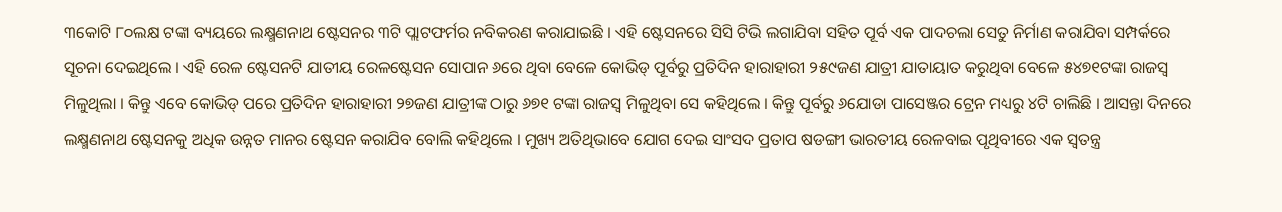୩କୋଟି ୮୦ଲକ୍ଷ ଟଙ୍କା ବ୍ୟୟରେ ଲକ୍ଷ୍ମଣନାଥ ଷ୍ଟେସନର ୩ଟି ପ୍ଲାଟଫର୍ମର ନବିକରଣ କରାଯାଇଛି । ଏହି ଷ୍ଟେସନରେ ସିସି ଟିଭି ଲଗାଯିବା ସହିତ ପୂର୍ବ ଏକ ପାଦଚଲା ସେତୁ ନିର୍ମାଣ କରାଯିବା ସମ୍ପର୍କରେ ସୂଚନା ଦେଇଥିଲେ । ଏହି ରେଳ ଷ୍ଟେସନଟି ଯାତୀୟ ରେଳଷ୍ଟେସନ ସୋପାନ ୬ରେ ଥିବା ବେଳେ କୋଭିଡ୍ ପୂର୍ବରୁ ପ୍ରତିଦିନ ହାରାହାରୀ ୨୫୯ଜଣ ଯାତ୍ରୀ ଯାତାୟାତ କରୁଥିବା ବେଳେ ୫୪୭୧ଟଙ୍କା ରାଜସ୍ୱ ମିଳୁଥିଲା । କିନ୍ତୁ ଏବେ କୋଭିଡ୍ ପରେ ପ୍ରତିଦିନ ହାରାହାରୀ ୨୭ଜଣ ଯାତ୍ରୀଙ୍କ ଠାରୁ ୬୭୧ ଟଙ୍କା ରାଜସ୍ୱ ମିଳୁଥିବା ସେ କହିଥିଲେ । କିନ୍ତୁ ପୂର୍ବରୁ ୬ଯୋଡା ପାସେଞ୍ଜର ଟ୍ରେନ ମଧ୍ୟରୁ ୪ଟି ଚାଲିଛି । ଆସନ୍ତା ଦିନରେ ଲକ୍ଷ୍ମଣନାଥ ଷ୍ଟେସନକୁ ଅଧିକ ଉନ୍ନତ ମାନର ଷ୍ଟେସନ କରାଯିବ ବୋଲି କହିଥିଲେ । ମୁଖ୍ୟ ଅତିଥିଭାବେ ଯୋଗ ଦେଇ ସାଂସଦ ପ୍ରତାପ ଷଡଙ୍ଗୀ ଭାରତୀୟ ରେଳବାଇ ପୃଥିବୀରେ ଏକ ସ୍ୱତନ୍ତ୍ର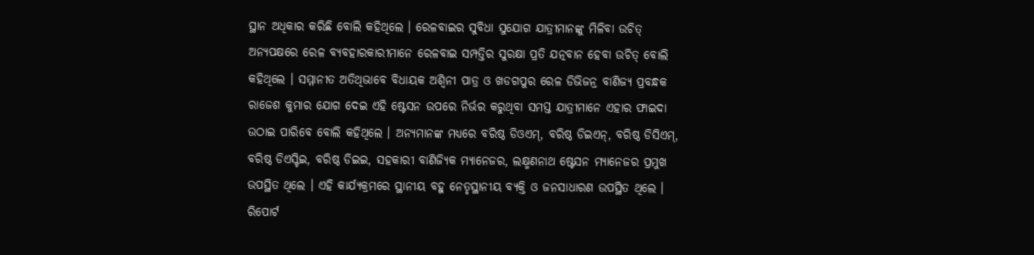ସ୍ଥାନ ଅଧିକାର କରିଛି ବୋଲି କହିଥିଲେ । ରେଳବାଇର ସୁବିଧା ସୁଯୋଗ ଯାତ୍ରୀମାନଙ୍କୁ ମିଳିବା ଉଚିତ୍ ଅନ୍ୟପକ୍ଷରେ ରେଳ ବ୍ୟବହାରକାରୀମାନେ ରେଳବାଇ ସମ୍ପତ୍ତିର ସୁରକ୍ଷା ପ୍ରତି ଯତ୍ନବାନ ହେବା ଉଚିତ୍ ବୋଲି କହିଥିଲେ । ସମ୍ମାନୀତ ଅତିଥିଭାବେ ବିଧାୟକ ଅଶ୍ୱିନୀ ପାତ୍ର ଓ ଖଡଗପୁର ରେଳ ଡିଭିଜନ୍ର ବାଣିଜ୍ୟ ପ୍ରବନ୍ଧକ ରାଜେଶ କୁମାର ଯୋଗ ଦେଇ ଏହି ଷ୍ଟେସନ ଉପରେ ନିର୍ଭର କରୁଥିବା ସମସ୍ତ ଯାତ୍ରୀମାନେ ଏହାର ଫାଇଦା ଉଠାଇ ପାରିବେ ବୋଲି କହିଥିଲେ । ଅନ୍ୟମାନଙ୍କ ମଧ୍ୟରେ ବରିଷ୍ଠ ଡିଓଏମ୍, ବରିଷ୍ଠ ଡିଇଏନ୍, ବରିଷ୍ଠ ଡିସିଏମ୍, ବରିଷ୍ଠ ଡିଏସ୍ଟିଇ, ବରିଷ୍ଠ ଡିଇଇ, ସହକାରୀ ବାଣିଜ୍ୟିକ ମ୍ୟାନେଜର, ଲକ୍ଷ୍ମଣନାଥ ଷ୍ଟେସନ ମ୍ୟାନେଜର ପ୍ରମୁଖ ଉପସ୍ଥିତ ଥିଲେ । ଏହି କାର୍ଯ୍ୟକ୍ରମରେ ସ୍ଥାନୀୟ ବହୁ ନେତୃସ୍ଥାନୀୟ ବ୍ୟକ୍ତି ଓ ଜନସାଧାରଣ ଉପସ୍ଥିତ ଥିଲେ ।
ରିପୋର୍ଟ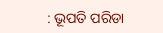: ଭୂପତି ପରିଡା